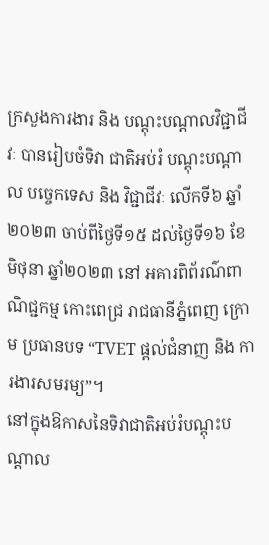ក្រសួងការងារ និង បណ្តុះបណ្តាលវិជ្ជាជីវៈ បានរៀបចំទិវា ជាតិអប់រំ បណ្តុះបណ្តាល បច្ចេកទេស និង វិជ្ជាជីវៈ លើកទី៦ ឆ្នាំ ២០២៣ ចាប់ពីថ្ងៃទី១៥ ដល់ថ្ងៃទី១៦ ខែមិថុនា ឆ្នាំ២០២៣ នៅ អគារពិព័រណ៌ពាណិជ្ជកម្ម កោះពេជ្រ រាជធានីភ្នំពេញ ក្រោម ប្រធានបទ “TVET ផ្តល់ជំនាញ និង ការងារសមរម្យ”។
នៅក្នុងឱកាសនៃទិវាជាតិអប់រំបណ្តុះបណ្តាល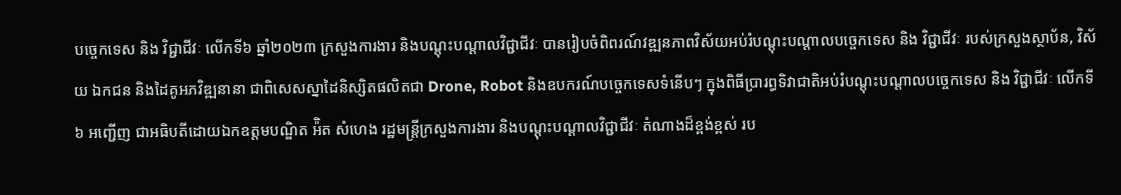បច្ចេកទេស និង វិជ្ជាជីវៈ លើកទី៦ ឆ្នាំ២០២៣ ក្រសួងការងារ និងបណ្តុះបណ្តាលវិជ្ជាជីវៈ បានរៀបចំពិពរណ៍វឌ្ឍនភាពវិស័យអប់រំបណ្តុះបណ្តាលបច្ចេកទេស និង វិជ្ជាជីវៈ របស់ក្រសួងស្ថាប័ន, វិស័យ ឯកជន និងដៃគូអភវិឌ្ឍនានា ជាពិសេសស្នាដៃនិស្សិតផលិតជា Drone, Robot និងឧបករណ៍បច្ចេកទេសទំនើបៗ ក្នុងពិធីប្រារព្ធទិវាជាតិអប់រំបណ្តុះបណ្តាលបច្ចេកទេស និង វិជ្ជាជីវៈ លើកទី៦ អញ្ជើញ ជាអធិបតីដោយឯកឧត្តមបណ្ឌិត អ៉ិត សំហេង រដ្ឋមន្រ្តីក្រសួងការងារ និងបណ្តុះបណ្តាលវិជ្ជាជីវៈ តំណាងដ៏ខ្ពង់ខ្ពស់ រប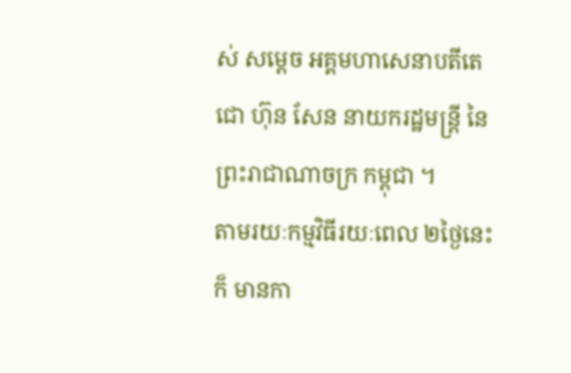ស់ សម្តេច អគ្គមហាសេនាបតីតេជោ ហ៊ុន សែន នាយករដ្ឋមន្រ្តី នៃព្រះរាជាណាចក្រ កម្ពុជា ។
តាមរយៈកម្មវិធីរយៈពេល ២ថ្ងៃនេះ ក៏ មានកា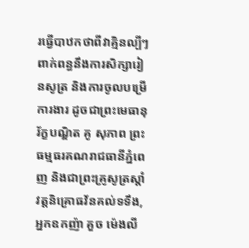រធ្វើបាឋកថាពីវាគ្មិនល្បីៗ ពាក់ពន្ធនឹងការសិក្សារៀនសូត្រ និងការចូលបម្រើការងារ ដូចជាព្រះមេធានុរ័ក្ខបណ្ឌិត គូ សុភាព ព្រះធម្មធរគណរាជធានីភ្នំពេញ និងជាព្រះគ្រូសូត្រស្ដាំវត្តនិគ្រោធវ័នគល់ទទឹង, អ្នកឧកញ៉ា គួច ម៉េងលី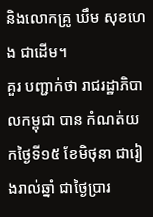និងលោកគ្រូ ឃឹម សុខហេង ជាដើម។
គួរ បញ្ជាក់ថា រាជរដ្ឋាភិបាលកម្ពុជា បាន កំណត់យកថ្ងៃទី១៥ ខែមិថុនា ជារៀងរាល់ឆ្នាំ ជាថ្ងៃប្រារ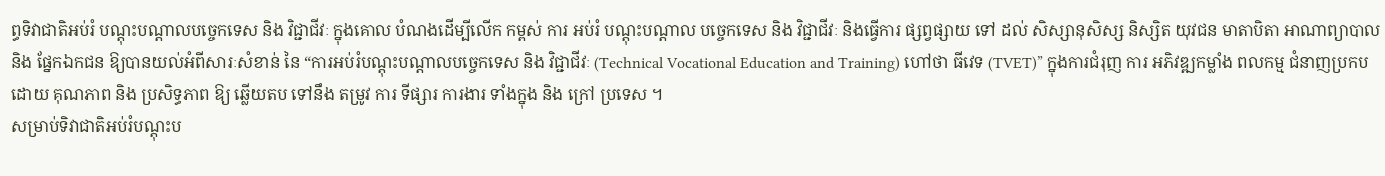ព្ធទិវាជាតិអប់រំ បណ្តុះបណ្តាលបច្ចេកទេស និង វិជ្ជាជីវៈ ក្នុងគោល បំណងដើម្បីលើក កម្ពស់ ការ អប់រំ បណ្តុះបណ្តាល បច្ចេកទេស និង វិជ្ជាជីវៈ និងធ្វើការ ផ្សព្វផ្សាយ ទៅ ដល់ សិស្សានុសិស្ស និស្សិត យុវជន មាតាបិតា អាណាព្យាបាល និង ផ្នែកឯកជន ឱ្យបានយល់អំពីសារៈសំខាន់ នៃ “ការអប់រំបណ្តុះបណ្តាលបច្ចេកទេស និង វិជ្ជាជីវៈ (Technical Vocational Education and Training) ហៅថា ធីវេទ (TVET)” ក្នុងការជំរុញ ការ អភិវឌ្ឍកម្លាំង ពលកម្ម ជំនាញប្រកបដោយ គុណភាព និង ប្រសិទ្ធភាព ឱ្យ ឆ្លើយតប ទៅនឹង តម្រូវ ការ ទីផ្សារ ការងារ ទាំងក្នុង និង ក្រៅ ប្រទេស ។
សម្រាប់ទិវាជាតិអប់រំបណ្តុះប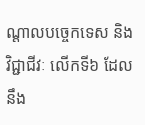ណ្តាលបច្ចេកទេស និង វិជ្ជាជីវៈ លើកទី៦ ដែលនឹង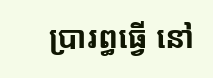ប្រារព្ធធ្វើ នៅ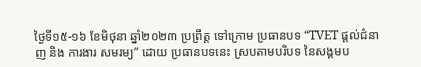ថ្ងៃទី១៥-១៦ ខែមិថុនា ឆ្នាំ២០២៣ ប្រព្រឹត្ត ទៅក្រោម ប្រធានបទ “TVET ផ្តល់ជំនាញ និង ការងារ សមរម្យ” ដោយ ប្រធានបទនេះ ស្របតាមបរិបទ នៃសង្គមប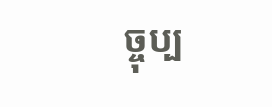ច្ចុប្ប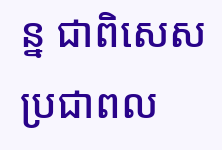ន្ន ជាពិសេស ប្រជាពល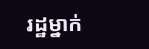រដ្ឋម្នាក់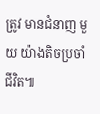ត្រូវ មានជំនាញ មួយ យ៉ាងតិចប្រចាំជីវិត៕